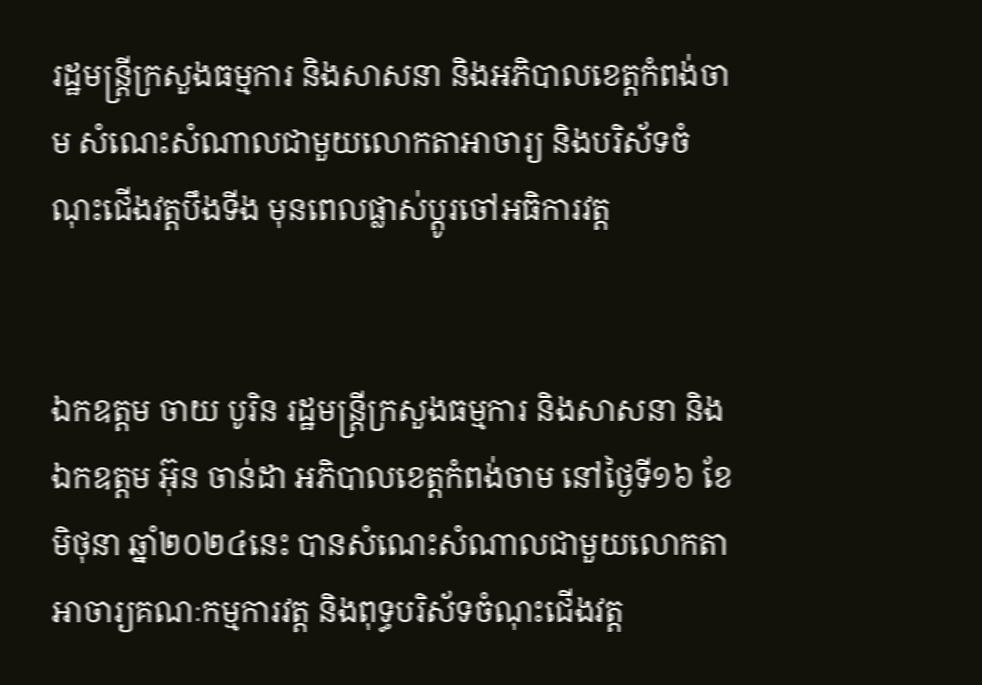រដ្ឋមន្ត្រីក្រសួងធម្មការ និងសាសនា និងអភិបាលខេត្តកំពង់ចាម សំណេះសំណាលជាមួយលោកតាអាចារ្យ និងបរិស័ទចំណុះជើងវត្តបឹងទីង មុនពេលផ្លាស់ប្ដូរចៅអធិការវត្ត


ឯកឧត្តម ចាយ បូរិន រដ្ឋមន្ត្រីក្រសួងធម្មការ និងសាសនា និង ឯកឧត្តម អ៊ុន ចាន់ដា អភិបាលខេត្តកំពង់ចាម នៅថ្ងៃទី១៦ ខែមិថុនា ឆ្នាំ២០២៤នេះ បានសំណេះសំណាលជាមួយលោកតា អាចារ្យគណៈកម្មការវត្ត និងពុទ្ធបរិស័ទចំណុះជើងវត្ត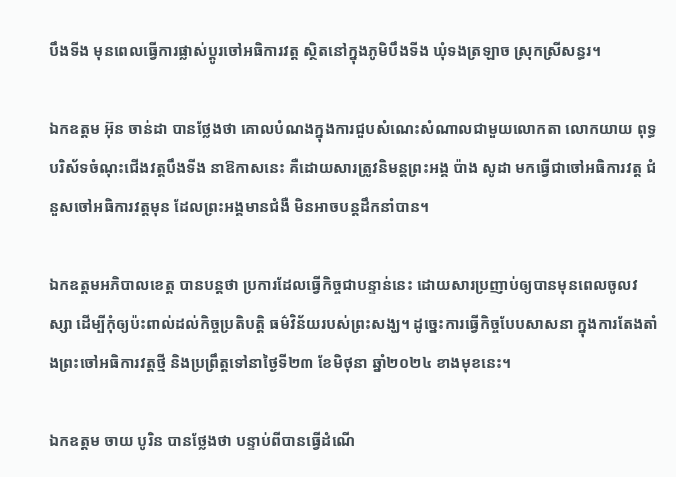បឹងទីង មុនពេលធ្វើការផ្លាស់ប្ដូរចៅអធិការវត្ត ស្ថិតនៅក្នុងភូមិបឹងទីង ឃុំទងត្រឡាច ស្រុកស្រីសន្ធរ។

ឯកឧត្តម អ៊ុន ចាន់ដា បានថ្លែងថា គោលបំណងក្នុងការជួបសំណេះសំណាលជាមួយលោកតា លោកយាយ ពុទ្ធបរិស័ទចំណុះជើងវត្តបឹងទីង នាឱកាសនេះ គឺដោយសារត្រូវនិមន្តព្រះអង្គ ប៉ាង សូដា មកធ្វើជាចៅអធិការវត្ត ជំនួសចៅអធិការវត្តមុន ដែលព្រះអង្គមានជំងឺ មិនអាចបន្តដឹកនាំបាន។

ឯកឧត្តមអភិបាលខេត្ត បានបន្តថា ប្រការដែលធ្វើកិច្ចជាបន្ទាន់នេះ ដោយសារប្រញាប់ឲ្យបានមុនពេលចូលវស្សា ដើម្បីកុំឲ្យប៉ះពាល់ដល់កិច្ចប្រតិបត្តិ ធម៌វិន័យរបស់ព្រះសង្ឃ។ ដូច្នេះការធ្វើកិច្ចបែបសាសនា ក្នុងការតែងតាំងព្រះចៅអធិការវត្តថ្មី និងប្រព្រឹត្តទៅនាថ្ងៃទី២៣ ខែមិថុនា ឆ្នាំ២០២៤ ខាងមុខនេះ។

ឯកឧត្តម ចាយ បូរិន បានថ្លែងថា បន្ទាប់ពីបានធ្វើដំណើ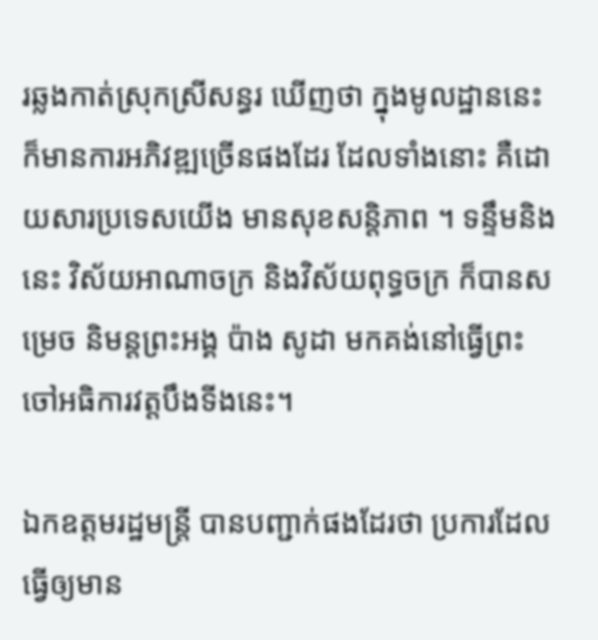រឆ្លងកាត់ស្រុកស្រីសន្ធរ ឃើញថា ក្នុងមូលដ្ឋាននេះ ក៏មានការអភិវឌ្ឍច្រើនផងដែរ ដែលទាំងនោះ គឺដោយសារប្រទេសយើង មានសុខសន្តិភាព ។ ទន្ទឹមនិងនេះ វិស័យអាណាចក្រ និងវិស័យពុទ្ធចក្រ ក៏បានសម្រេច និមន្តព្រះអង្គ ប៉ាង សូដា មកគង់នៅធ្វើព្រះចៅអធិការវត្តបឹងទីងនេះ។

ឯកឧត្តមរដ្ឋមន្ត្រី បានបញ្ជាក់ផងដែរថា ប្រការដែលធ្វើឲ្យមាន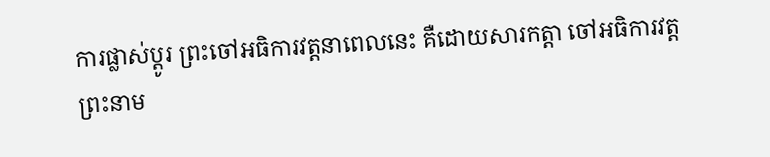ការផ្លាស់ប្ដូរ ព្រះចៅអធិការវត្តនាពេលនេះ គឺដោយសារកត្តា ចៅអធិការវត្តព្រះនាម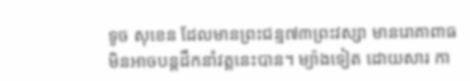ទូច សុខេន ដែលមានព្រះជន្ម៧៣ព្រះវស្សា មានរោគាពាធ មិនអាចបន្តដឹកនាំវត្តនេះបាន។ ម្យ៉ាងទៀត ដោយសារ កា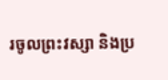រចូលព្រះវស្សា និងប្រ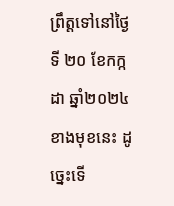ព្រឹត្តទៅនៅថ្ងៃទី ២០ ខែកក្កដា ឆ្នាំ២០២៤ ខាងមុខនេះ ដូច្នេះទើ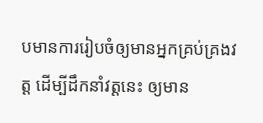បមានការរៀបចំឲ្យមានអ្នកគ្រប់គ្រងវត្ត ដើម្បីដឹកនាំវត្តនេះ ឲ្យមាន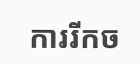ការរីកច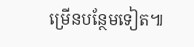ម្រើនបន្ថែមទៀត៕